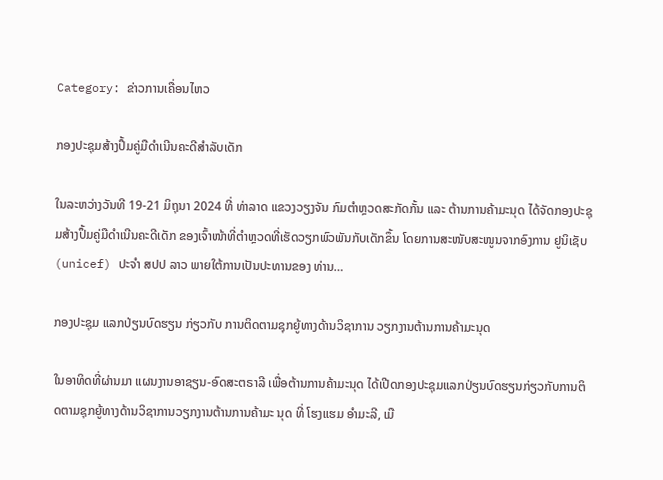Category: ຂ່າວການເຄື່ອນໄຫວ

ກອງປະຊຸມສ້າງປຶ້ມຄູ່ມືດໍາເນີນຄະດີສໍາລັບເດັກ

ໃນລະຫວ່າງວັນທີ 19-21 ມິຖຸນາ 2024 ທີ່ ທ່າລາດ ແຂວງວຽງຈັນ ກົມຕໍາຫຼວດສະກັດກັ້ນ ແລະ ຕ້ານການຄ້າມະນຸດ ໄດ້ຈັດກອງປະຊຸມສ້າງປຶ້ມຄູ່ມືດໍາເນີນຄະດີເດັກ ຂອງເຈົ້າໜ້າທີ່ຕໍາຫຼວດທີ່ເຮັດວຽກພົວພັນກັບເດັກຂຶ້ນ ໂດຍການສະໜັບສະໜູນຈາກອົງການ ຢູນິເຊັບ (unicef) ປະຈໍາ ສປປ ລາວ ພາຍໃຕ້ການເປັນປະທານຂອງ ທ່ານ…

ກອງປະຊຸມ ແລກປ່ຽນບົດຮຽນ ກ່ຽວກັບ ການຕິດຕາມຊຸກຍູ້ທາງດ້ານວິຊາການ ວຽກງານຕ້ານການຄ້າມະນຸດ

ໃນອາທິດທີ່ຜ່ານມາ ແຜນງານອາຊຽນ-ອົດສະຕຣາລີ ເພື່ອຕ້ານການຄ້າມະນຸດ ໄດ້ເປີດກອງປະຊຸມແລກປ່ຽນບົດຮຽນກ່ຽວກັບການຕິດຕາມຊຸກຍູ້ທາງດ້ານວິຊາການວຽກງານຕ້ານການຄ້າມະ ນຸດ ທີ່ ໂຮງແຮມ ອຳມະລີ, ເມື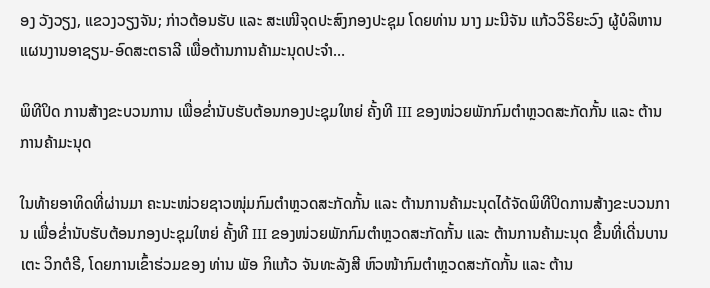ອງ ວັງວຽງ, ແຂວງວຽງຈັນ; ກ່າວຕ້ອນຮັບ ແລະ ສະເໜີຈຸດປະສົງກອງປະຊຸມ ໂດຍທ່ານ ນາງ ມະນີຈັນ ແກ້ວວິຣິຍະວົງ ຜູ້ບໍລິຫານແຜນງານອາຊຽນ-ອົດສະຕຣາລີ ເພື່ອຕ້ານການຄ້າມະນຸດປະຈຳ…

ພິທີປິດ ການສ້າງຂະບວນການ ເພື່ອຂໍ່ານັບຮັບຕ້ອນກອງປະຊຸມໃຫຍ່ ຄັ້ງທີ III ຂອງໜ່ວຍພັກກົມຕຳຫຼວດສະກັດກັ້ນ ແລະ ຕ້ານການຄ້າມະນຸດ

ໃນທ້າຍອາທິດທີ່ຜ່ານມາ ຄະນະໜ່ວຍຊາວໜຸ່ມກົມຕຳຫຼວດສະກັດກັ້ນ ແລະ ຕ້ານການຄ້າມະນຸດໄດ້ຈັດພິທີປິດການສ້າງຂະບວນການ ເພື່ອຂໍ່ານັບຮັບຕ້ອນກອງປະຊຸມໃຫຍ່ ຄັ້ງທີ III ຂອງໜ່ວຍພັກກົມຕຳຫຼວດສະກັດກັ້ນ ແລະ ຕ້ານການຄ້າມະນຸດ ຂື້ນທີ່ເດີ່ນບານເຕະ ວິກຕໍຣີ, ໂດຍການເຂົ້າຮ່ວມຂອງ ທ່ານ ພັອ ກິແກ້ວ ຈັນທະລັງສີ ຫົວໜ້າກົມຕໍາຫຼວດສະກັດກັ້ນ ແລະ ຕ້ານ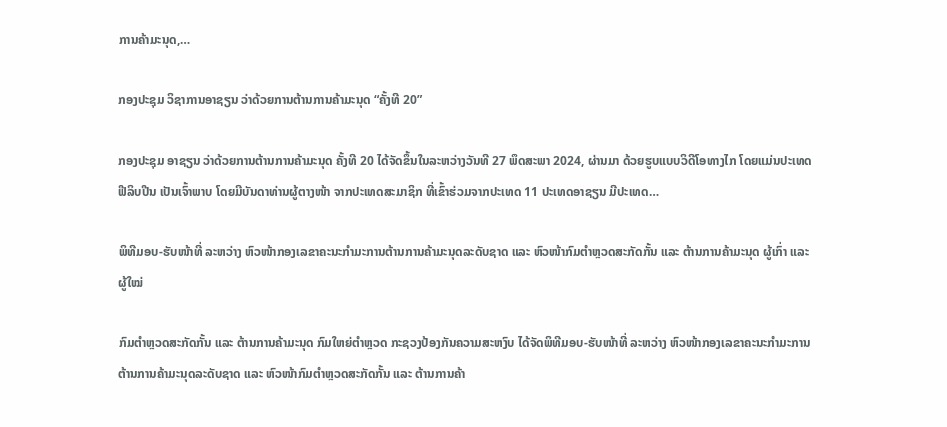ການຄ້າມະນຸດ,…

ກອງປະຊຸມ ວິຊາການອາຊຽນ ວ່າດ້ວຍການຕ້ານການຄ້າມະນຸດ “ຄັ້ງທີ 20”

ກອງປະຊຸມ ອາຊຽນ ວ່າດ້ວຍການຕ້ານການຄ້າມະນຸດ ຄັ້ງທີ 20 ໄດ້ຈັດຂຶ້ນໃນລະຫວ່າງວັນທີ 27 ພຶດສະພາ 2024, ຜ່ານມາ ດ້ວຍຮູບແບບວິດີໂອທາງໄກ ໂດຍແມ່ນປະເທດ ຟີລິບປີນ ເປັນເຈົ້າພາບ ໂດຍມີບັນດາທ່ານຜູ້ຕາງໜ້າ ຈາກປະເທດສະມາຊິກ ທີ່ເຂົ້າຮ່ວມຈາກປະເທດ 11 ປະເທດອາຊຽນ ມີປະເທດ…

ພິທີມອບ-ຮັບໜ້າທີ່ ລະຫວ່າງ ຫົວໜ້າກອງເລຂາຄະນະກຳມະການຕ້ານການຄ້າມະນຸດລະດັບຊາດ ແລະ ຫົວໜ້າກົມຕໍາຫຼວດສະກັດກັ້ນ ແລະ ຕ້ານການຄ້າມະນຸດ ຜູ້ເກົ່າ ແລະ ຜູ້ໃໝ່

ກົມຕຳຫຼວດສະກັດກັ້ນ ແລະ ຕ້ານການຄ້າມະນຸດ ກົມໃຫຍ່ຕຳຫຼວດ ກະຊວງປ້ອງກັນຄວາມສະຫງົບ ໄດ້ຈັດພິທີມອບ-ຮັບໜ້າທີ່ ລະຫວ່າງ ຫົວໜ້າກອງເລຂາຄະນະກຳມະການຕ້ານການຄ້າມະນຸດລະດັບຊາດ ແລະ ຫົວໜ້າກົມຕໍາຫຼວດສະກັດກັ້ນ ແລະ ຕ້ານການຄ້າ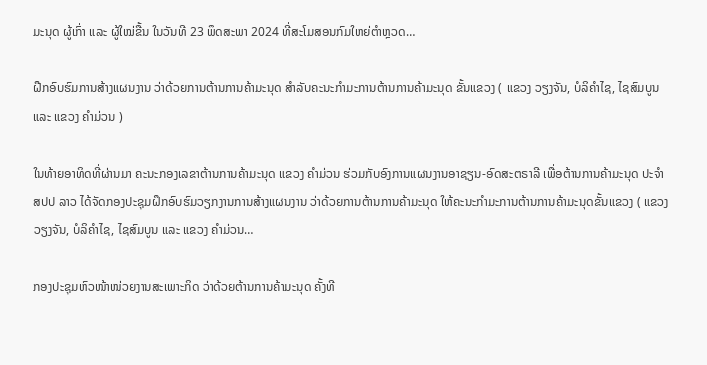ມະນຸດ ຜູ້ເກົ່າ ແລະ ຜູ້ໃໝ່ຂື້ນ ໃນວັນທີ 23 ພຶດສະພາ 2024 ທີ່ສະໂມສອນກົມໃຫຍ່ຕຳຫຼວດ…

ຝືກອົບຮົມການສ້າງແຜນງານ ວ່າດ້ວຍການຕ້ານການຄ້າມະນຸດ ສຳລັບຄະນະກຳມະການຕ້ານການຄ້າມະນຸດ ຂັ້ນແຂວງ ( ແຂວງ ວຽງຈັນ, ບໍລິຄຳໄຊ, ໄຊສົມບູນ ແລະ ແຂວງ ຄຳມ່ວນ )

ໃນທ້າຍອາທິດທີ່ຜ່ານມາ ຄະນະກອງເລຂາຕ້ານການຄ້າມະນຸດ ແຂວງ ຄຳມ່ວນ ຮ່ວມກັບອົງການແຜນງານອາຊຽນ-ອົດສະຕຣາລີ ເພື່ອຕ້ານການຄ້າມະນຸດ ປະຈຳ ສປປ ລາວ ໄດ້ຈັດກອງປະຊຸມຝຶກອົບຮົມວຽກງານການສ້າງແຜນງານ ວ່າດ້ວຍການຕ້ານການຄ້າມະນຸດ ໃຫ້ຄະນະກຳມະການຕ້ານການຄ້າມະນຸດຂັ້ນແຂວງ ( ແຂວງ ວຽງຈັນ, ບໍລິຄຳໄຊ, ໄຊສົມບູນ ແລະ ແຂວງ ຄຳມ່ວນ…

ກອງປະຊຸມຫົວໜ້າໜ່ວຍງານສະເພາະກິດ ວ່າດ້ວຍຕ້ານການຄ້າມະນຸດ ຄັ້ງທີ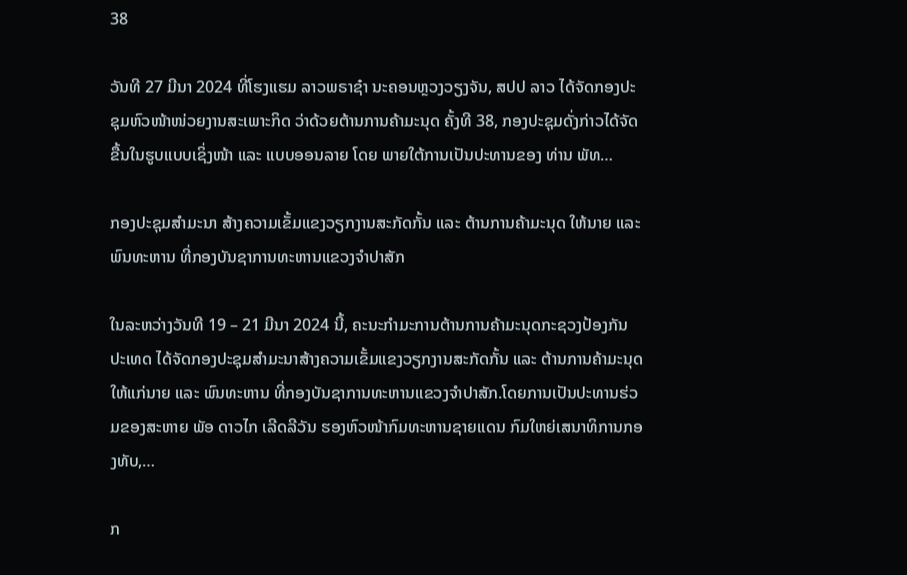38

ວັນທີ 27 ມີນາ 2024 ທີ່ໂຮງແຮມ ລາວພຣາຊ໋າ ນະຄອນຫຼວງວຽງຈັນ, ສປປ ລາວ ໄດ້ຈັດກອງປະຊຸມຫົວໜ້າໜ່ວຍງານສະເພາະກິດ ວ່າດ້ວຍຕ້ານການຄ້າມະນຸດ ຄັ້ງທີ 38, ກອງປະຊຸມດັ່ງກ່າວໄດ້ຈັດຂື້ນໃນຮູບແບບເຊິ່ງໜ້າ ແລະ ແບບອອນລາຍ ໂດຍ ພາຍໃຕ້ການເປັນປະທານຂອງ ທ່ານ ພັທ…

ກອງປະຊຸມສຳມະນາ ສ້າງຄວາມເຂັ້ມແຂງວຽກງານສະກັດກັ້ນ ແລະ ຕ້ານການຄ້າມະນຸດ ໃຫ້ນາຍ ແລະ ພົນທະຫານ ທີ່ກອງບັນຊາການທະຫານແຂວງຈໍາປາສັກ

ໃນລະຫວ່າງວັນທີ 19 – 21 ມີນາ 2024 ນີ້, ຄະນະກໍາມະການຕ້ານການຄ້າມະນຸດກະຊວງປ້ອງກັນປະເທດ ໄດ້ຈັດກອງປະຊຸມສໍາມະນາສ້າງຄວາມເຂັ້ມແຂງວຽກງານສະກັດກັ້ນ ແລະ ຕ້ານການຄ້າມະນຸດ ໃຫ້ແກ່ນາຍ ແລະ ພົນທະຫານ ທີ່ກອງບັນຊາການທະຫານແຂວງຈຳປາສັກ.ໂດຍການເປັນປະທານຮ່ວມຂອງສະຫາຍ ພັອ ດາວໄກ ເລີດລີວັນ ຮອງຫົວໜ້າກົມທະຫານຊາຍແດນ ກົມໃຫຍ່ເສນາທິການກອງທັບ,…

ກ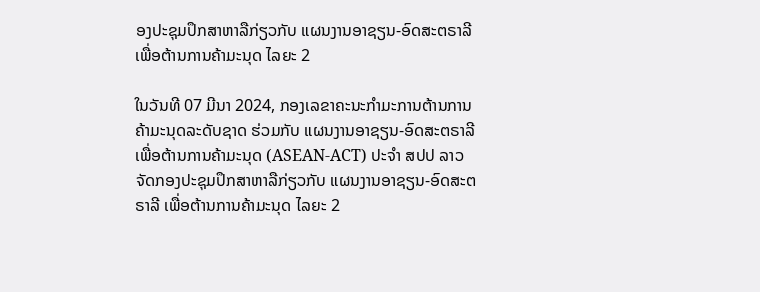ອງປະຊຸມປຶກສາຫາລືກ່ຽວກັບ ແຜນງານອາຊຽນ-ອົດສະຕຣາລີ ເພື່ອຕ້ານການຄ້າມະນຸດ ໄລຍະ 2

ໃນວັນທີ 07 ມີນາ 2024, ກອງເລຂາຄະນະກຳມະການຕ້ານການຄ້າມະນຸດລະດັບຊາດ ຮ່ວມກັບ ແຜນງານອາຊຽນ-ອົດສະຕຣາລີ ເພື່ອຕ້ານການຄ້າມະນຸດ (ASEAN-ACT) ປະຈຳ ສປປ ລາວ ຈັດກອງປະຊຸມປຶກສາຫາລືກ່ຽວກັບ ແຜນງານອາຊຽນ-ອົດສະຕຣາລີ ເພື່ອຕ້ານການຄ້າມະນຸດ ໄລຍະ 2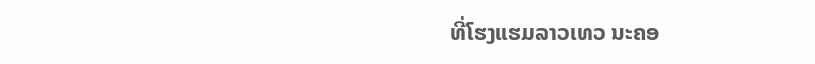ທີ່ໂຮງແຮມລາວເທວ ນະຄອ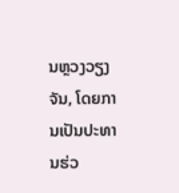ນຫຼວງວຽງຈັນ, ໂດຍການເປັນປະທານຮ່ວ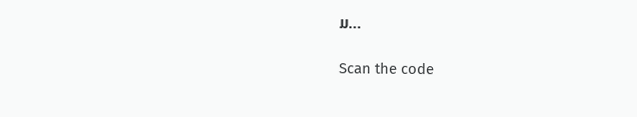ມ…

Scan the code